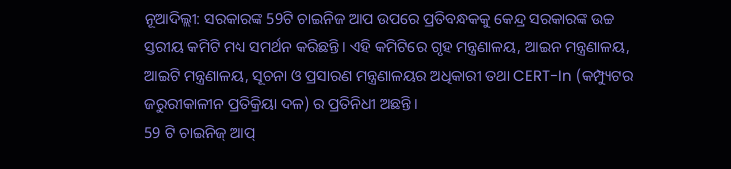ନୂଆଦିଲ୍ଲୀ: ସରକାରଙ୍କ 59ଟି ଚାଇନିଜ ଆପ ଉପରେ ପ୍ରତିବନ୍ଧକକୁ କେନ୍ଦ୍ର ସରକାରଙ୍କ ଉଚ୍ଚ ସ୍ତରୀୟ କମିଟି ମଧ୍ୟ ସମର୍ଥନ କରିଛନ୍ତି। ଏହି କମିଟିରେ ଗୃହ ମନ୍ତ୍ରଣାଳୟ, ଆଇନ ମନ୍ତ୍ରଣାଳୟ, ଆଇଟି ମନ୍ତ୍ରଣାଳୟ, ସୂଚନା ଓ ପ୍ରସାରଣ ମନ୍ତ୍ରଣାଳୟର ଅଧିକାରୀ ତଥା CERT-In (କମ୍ପ୍ୟୁଟର ଜରୁରୀକାଳୀନ ପ୍ରତିକ୍ରିୟା ଦଳ) ର ପ୍ରତିନିଧୀ ଅଛନ୍ତି।
59 ଟି ଚାଇନିଜ୍ ଆପ୍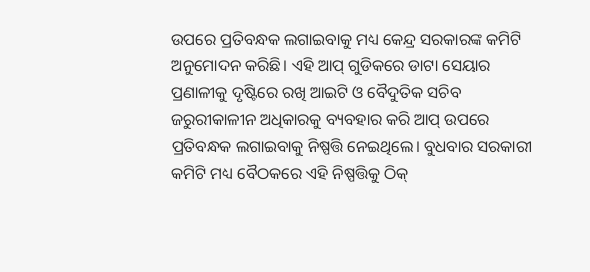ଉପରେ ପ୍ରତିବନ୍ଧକ ଲଗାଇବାକୁ ମଧ୍ୟ କେନ୍ଦ୍ର ସରକାରଙ୍କ କମିଟି ଅନୁମୋଦନ କରିଛି। ଏହି ଆପ୍ ଗୁଡିକରେ ଡାଟା ସେୟାର ପ୍ରଣାଳୀକୁ ଦୃଷ୍ଟିରେ ରଖି ଆଇଟି ଓ ବୈଦୁତିକ ସଚିବ ଜରୁରୀକାଳୀନ ଅଧିକାରକୁ ବ୍ୟବହାର କରି ଆପ୍ ଉପରେ ପ୍ରତିବନ୍ଧକ ଲଗାଇବାକୁ ନିଷ୍ପତ୍ତି ନେଇଥିଲେ। ବୁଧବାର ସରକାରୀ କମିଟି ମଧ୍ୟ ବୈଠକରେ ଏହି ନିଷ୍ପତ୍ତିକୁ ଠିକ୍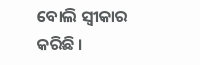ବୋଲି ସ୍ବୀକାର କରିଛି ।